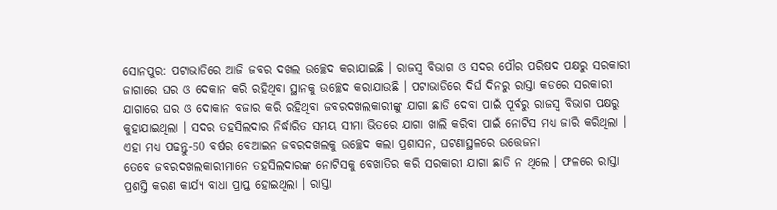ସୋନପୁର: ପଟାଭାଡିରେ ଆଜି ଜବର ଦଖଲ ଉଚ୍ଛେଦ କରାଯାଇଛି । ରାଜସ୍ବ ବିଭାଗ ଓ ସଦର ପୌର ପରିଷଦ ପକ୍ଷରୁ ସରକାରୀ ଜାଗାରେ ଘର ଓ ଦେକାନ କରି ରହିଥିବା ସ୍ଥାନକୁ ଉଚ୍ଛେଦ କରାଯାଉଛି । ପଟାଭାଡିରେ ଦିର୍ଘ ଦିନରୁ ରାସ୍ତା କଡରେ ସରକାରୀ ଯାଗାରେ ଘର ଓ ଦୋକାନ ବଜାର କରି ରହିଥିବା ଜବରଦଖଲକାରୀଙ୍କୁ ଯାଗା ଛାଡି ଦେବା ପାଇଁ ପୂର୍ବରୁ ରାଜସ୍ବ ବିଭାଗ ପକ୍ଷରୁ କୁହାଯାଇଥିଲା । ସଦର ତହସିଲଦାର ନିର୍ଦ୍ଧାରିତ ସମୟ ସୀମା ଭିତରେ ଯାଗା ଖାଲି କରିବା ପାଇଁ ନୋଟିସ ମଧ୍ୟ ଜାରି କରିଥିଲା ।
ଏହା ମଧ୍ୟ ପଢନ୍ତୁ-50 ବର୍ଷର ବେଆଇନ ଜବରଦଖଲକୁ ଉଚ୍ଛେଦ କଲା ପ୍ରଶାସନ, ଘଟଣାସ୍ଥଳରେ ଉତ୍ତେଜନା
ତେବେ ଜବରଦଖଲକାରୀମାନେ ତହସିଲଦାରଙ୍କ ନୋଟିସକୁ ବେଖାତିର କରି ସରକାରୀ ଯାଗା ଛାଡି ନ ଥିଲେ । ଫଳରେ ରାସ୍ତା ପ୍ରଶସ୍ତି କରଣ କାର୍ଯ୍ୟ ବାଧା ପ୍ରାପ୍ତ ହୋଇଥିଲା । ରାସ୍ତା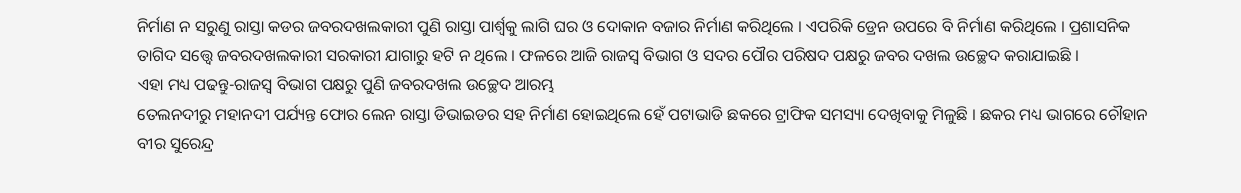ନିର୍ମାଣ ନ ସରୁଣୁ ରାସ୍ତା କଡର ଜବରଦଖଲକାରୀ ପୁଣି ରାସ୍ତା ପାର୍ଶ୍ବକୁ ଲାଗି ଘର ଓ ଦୋକାନ ବଜାର ନିର୍ମାଣ କରିଥିଲେ । ଏପରିକି ଡ୍ରେନ ଉପରେ ବି ନିର୍ମାଣ କରିଥିଲେ । ପ୍ରଶାସନିକ ତାଗିଦ ସତ୍ତ୍ବେ ଜବରଦଖଲକାରୀ ସରକାରୀ ଯାଗାରୁ ହଟି ନ ଥିଲେ । ଫଳରେ ଆଜି ରାଜସ୍ବ ବିଭାଗ ଓ ସଦର ପୌର ପରିଷଦ ପକ୍ଷରୁ ଜବର ଦଖଲ ଉଚ୍ଛେଦ କରାଯାଇଛି ।
ଏହା ମଧ୍ୟ ପଢନ୍ତୁ-ରାଜସ୍ବ ବିଭାଗ ପକ୍ଷରୁ ପୁଣି ଜବରଦଖଲ ଉଚ୍ଛେଦ ଆରମ୍ଭ
ତେଲନଦୀରୁ ମହାନଦୀ ପର୍ଯ୍ୟନ୍ତ ଫୋର ଲେନ ରାସ୍ତା ଡିଭାଇଡର ସହ ନିର୍ମାଣ ହୋଇଥିଲେ ହେଁ ପଟାଭାଡି ଛକରେ ଟ୍ରାଫିକ ସମସ୍ୟା ଦେଖିବାକୁ ମିଳୁଛି । ଛକର ମଧ୍ୟ ଭାଗରେ ଚୌହାନ ବୀର ସୁରେନ୍ଦ୍ର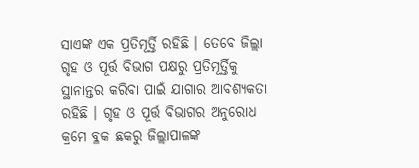ସାଏଙ୍କ ଏକ ପ୍ରତିମୂର୍ତ୍ତି ରହିଛି । ତେବେ ଜିଲ୍ଲା ଗୃହ ଓ ପୂର୍ତ୍ତ ବିଭାଗ ପକ୍ଷରୁ ପ୍ରତିମୂର୍ତ୍ତିକୁ ସ୍ଥାନାନ୍ତର କରିବା ପାଇଁ ଯାଗାର ଆବଶ୍ୟକତା ରହିଛି । ଗୃହ ଓ ପୂର୍ତ୍ତ ବିଭାଗର ଅନୁରୋଧ କ୍ରମେ ବ୍ଳକ ଛକରୁ ଜିଲ୍ଲାପାଳଙ୍କ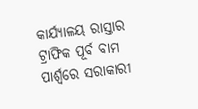କାର୍ଯ୍ୟାଳୟ ରାସ୍ତାର ଟ୍ରାଫିକ ପୂର୍ବ ବାମ ପାର୍ଶ୍ବରେ ସରାକାରୀ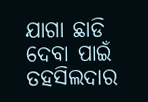ଯାଗା ଛାଡି ଦେବା ପାଇଁ ତହସିଲଦାର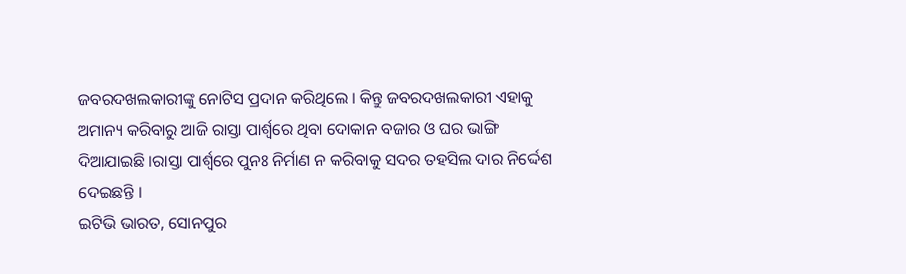ଜବରଦଖଲକାରୀଙ୍କୁ ନୋଟିସ ପ୍ରଦାନ କରିଥିଲେ । କିନ୍ତୁ ଜବରଦଖଲକାରୀ ଏହାକୁ ଅମାନ୍ୟ କରିବାରୁ ଆଜି ରାସ୍ତା ପାର୍ଶ୍ବରେ ଥିବା ଦୋକାନ ବଜାର ଓ ଘର ଭାଙ୍ଗି ଦିଆଯାଇଛି ।ରାସ୍ତା ପାର୍ଶ୍ବରେ ପୁନଃ ନିର୍ମାଣ ନ କରିବାକୁ ସଦର ତହସିଲ ଦାର ନିର୍ଦ୍ଦେଶ ଦେଇଛନ୍ତି ।
ଇଟିଭି ଭାରତ, ସୋନପୁର